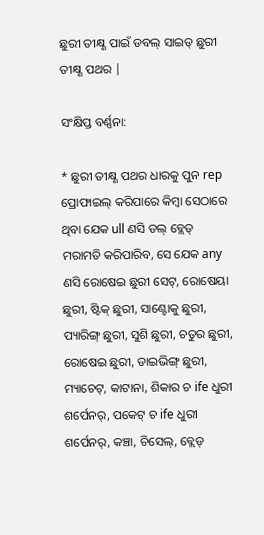ଛୁରୀ ତୀକ୍ଷ୍ଣ ପାଇଁ ଡବଲ୍ ସାଇଡ୍ ଛୁରୀ ତୀକ୍ଷ୍ଣ ପଥର |

ସଂକ୍ଷିପ୍ତ ବର୍ଣ୍ଣନା:

* ଛୁରୀ ତୀକ୍ଷ୍ଣ ପଥର ଧାରକୁ ପୁନ rep ପ୍ରୋଫାଇଲ୍ କରିପାରେ କିମ୍ବା ସେଠାରେ ଥିବା ଯେକ ull ଣସି ଡଲ୍ ବ୍ଲେଡ୍ ମରାମତି କରିପାରିବ, ସେ ଯେକ any ଣସି ରୋଷେଇ ଛୁରୀ ସେଟ୍, ରୋଷେୟା ଛୁରୀ, ଷ୍ଟିକ୍ ଛୁରୀ, ସାଣ୍ଟୋକୁ ଛୁରୀ, ପ୍ୟାରିଙ୍ଗ୍ ଛୁରୀ, ସୁଶି ଛୁରୀ, ଚତୁର ଛୁରୀ, ରୋଷେଇ ଛୁରୀ, ଡାଇଭିଙ୍ଗ୍ ଛୁରୀ, ମ୍ୟାଚେଟ୍, କାଟାନା, ଶିକାର ଚ ife ଧୁରୀ ଶର୍ପେନର୍, ପକେଟ୍ ଚ ife ଧୁରୀ ଶର୍ପେନର୍, କଞ୍ଚା, ଚିସେଲ୍, ବ୍ଲେଡ୍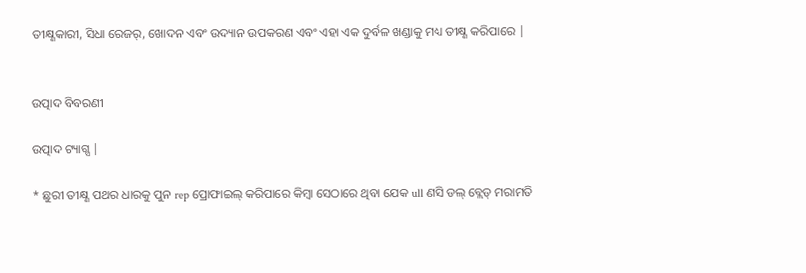ତୀକ୍ଷ୍ଣକାରୀ, ସିଧା ରେଜର୍, ଖୋଦନ ଏବଂ ଉଦ୍ୟାନ ଉପକରଣ ଏବଂ ଏହା ଏକ ଦୁର୍ବଳ ଖଣ୍ଡାକୁ ମଧ୍ୟ ତୀକ୍ଷ୍ଣ କରିପାରେ |


ଉତ୍ପାଦ ବିବରଣୀ

ଉତ୍ପାଦ ଟ୍ୟାଗ୍ସ |

* ଛୁରୀ ତୀକ୍ଷ୍ଣ ପଥର ଧାରକୁ ପୁନ rep ପ୍ରୋଫାଇଲ୍ କରିପାରେ କିମ୍ବା ସେଠାରେ ଥିବା ଯେକ ull ଣସି ଡଲ୍ ବ୍ଲେଡ୍ ମରାମତି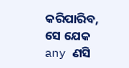କରିପାରିବ, ସେ ଯେକ any ଣସି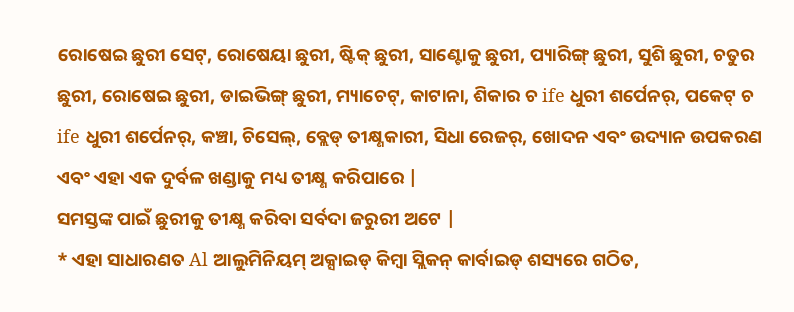ରୋଷେଇ ଛୁରୀ ସେଟ୍, ରୋଷେୟା ଛୁରୀ, ଷ୍ଟିକ୍ ଛୁରୀ, ସାଣ୍ଟୋକୁ ଛୁରୀ, ପ୍ୟାରିଙ୍ଗ୍ ଛୁରୀ, ସୁଶି ଛୁରୀ, ଚତୁର ଛୁରୀ, ରୋଷେଇ ଛୁରୀ, ଡାଇଭିଙ୍ଗ୍ ଛୁରୀ, ମ୍ୟାଚେଟ୍, କାଟାନା, ଶିକାର ଚ ife ଧୁରୀ ଶର୍ପେନର୍, ପକେଟ୍ ଚ ife ଧୁରୀ ଶର୍ପେନର୍, କଞ୍ଚା, ଚିସେଲ୍, ବ୍ଲେଡ୍ ତୀକ୍ଷ୍ଣକାରୀ, ସିଧା ରେଜର୍, ଖୋଦନ ଏବଂ ଉଦ୍ୟାନ ଉପକରଣ ଏବଂ ଏହା ଏକ ଦୁର୍ବଳ ଖଣ୍ଡାକୁ ମଧ୍ୟ ତୀକ୍ଷ୍ଣ କରିପାରେ |
ସମସ୍ତଙ୍କ ପାଇଁ ଛୁରୀକୁ ତୀକ୍ଷ୍ଣ କରିବା ସର୍ବଦା ଜରୁରୀ ଅଟେ |
* ଏହା ସାଧାରଣତ Al ଆଲୁମିନିୟମ୍ ଅକ୍ସାଇଡ୍ କିମ୍ବା ସ୍ଲିକନ୍ କାର୍ବାଇଡ୍ ଶସ୍ୟରେ ଗଠିତ,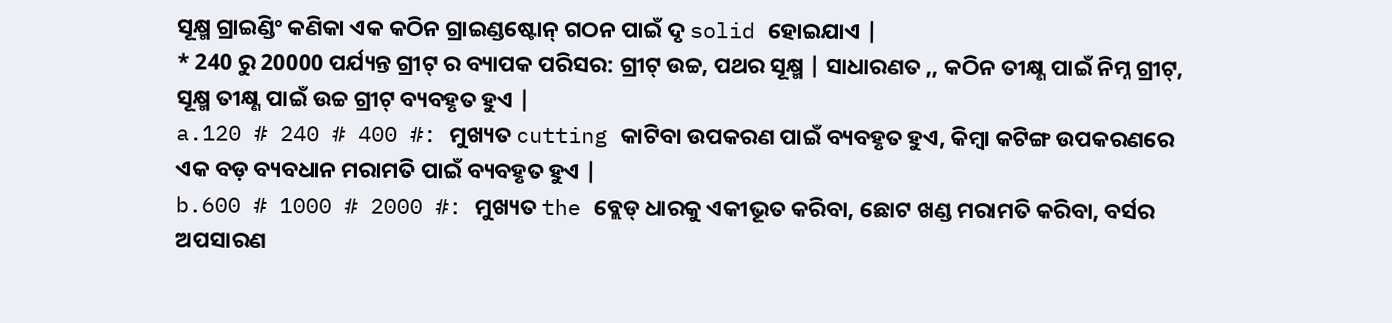ସୂକ୍ଷ୍ମ ଗ୍ରାଇଣ୍ଡିଂ କଣିକା ଏକ କଠିନ ଗ୍ରାଇଣ୍ଡଷ୍ଟୋନ୍ ଗଠନ ପାଇଁ ଦୃ solid ହୋଇଯାଏ |
* 240 ରୁ 20000 ପର୍ଯ୍ୟନ୍ତ ଗ୍ରୀଟ୍ ର ବ୍ୟାପକ ପରିସର: ଗ୍ରୀଟ୍ ଉଚ୍ଚ, ପଥର ସୂକ୍ଷ୍ମ | ସାଧାରଣତ ,, କଠିନ ତୀକ୍ଷ୍ଣ ପାଇଁ ନିମ୍ନ ଗ୍ରୀଟ୍, ସୂକ୍ଷ୍ମ ତୀକ୍ଷ୍ଣ ପାଇଁ ଉଚ୍ଚ ଗ୍ରୀଟ୍ ବ୍ୟବହୃତ ହୁଏ |
a.120 # 240 # 400 #: ମୁଖ୍ୟତ cutting କାଟିବା ଉପକରଣ ପାଇଁ ବ୍ୟବହୃତ ହୁଏ, କିମ୍ବା କଟିଙ୍ଗ ଉପକରଣରେ ଏକ ବଡ଼ ବ୍ୟବଧାନ ମରାମତି ପାଇଁ ବ୍ୟବହୃତ ହୁଏ |
b.600 # 1000 # 2000 #: ମୁଖ୍ୟତ the ବ୍ଲେଡ୍ ଧାରକୁ ଏକୀଭୂତ କରିବା, ଛୋଟ ଖଣ୍ଡ ମରାମତି କରିବା, ବର୍ସର ଅପସାରଣ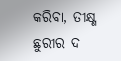କରିବା, ତୀକ୍ଷ୍ଣ ଛୁରୀର ଦ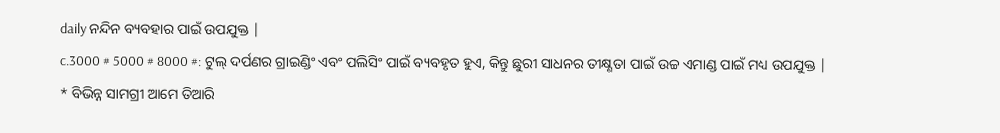daily ନନ୍ଦିନ ବ୍ୟବହାର ପାଇଁ ଉପଯୁକ୍ତ |
c.3000 # 5000 # 8000 #: ଟୁଲ୍ ଦର୍ପଣର ଗ୍ରାଇଣ୍ଡିଂ ଏବଂ ପଲିସିଂ ପାଇଁ ବ୍ୟବହୃତ ହୁଏ, କିନ୍ତୁ ଛୁରୀ ସାଧନର ତୀକ୍ଷ୍ଣତା ପାଇଁ ଉଚ୍ଚ ଏମାଣ୍ଡ ପାଇଁ ମଧ୍ୟ ଉପଯୁକ୍ତ |
* ବିଭିନ୍ନ ସାମଗ୍ରୀ ଆମେ ତିଆରି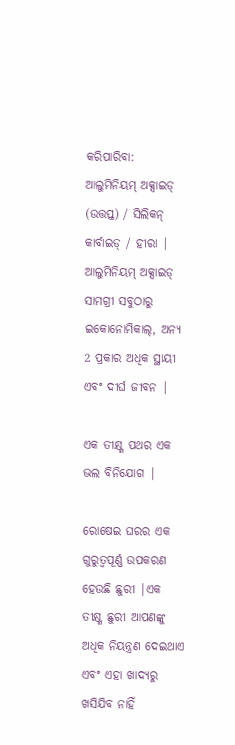କରିପାରିବା: ଆଲୁମିନିୟମ୍ ଅକ୍ସାଇଡ୍ (ଉତ୍ତପ୍ତ) / ସିଲିକନ୍ କାର୍ବାଇଡ୍ / ହୀରା |
ଆଲୁମିନିୟମ୍ ଅକ୍ସାଇଡ୍ ସାମଗ୍ରୀ ସବୁଠାରୁ ଇକୋନୋମିକାଲ୍, ଅନ୍ୟ 2 ପ୍ରକାର ଅଧିକ ସ୍ଥାୟୀ ଏବଂ ଦୀର୍ଘ ଜୀବନ |

ଏକ ତୀକ୍ଷ୍ଣ ପଥର ଏକ ଭଲ ବିନିଯୋଗ |

ରୋଷେଇ ଘରର ଏକ ଗୁରୁତ୍ୱପୂର୍ଣ୍ଣ ଉପକରଣ ହେଉଛି ଛୁରୀ |ଏକ ତୀକ୍ଷ୍ଣ ଛୁରୀ ଆପଣଙ୍କୁ ଅଧିକ ନିୟନ୍ତ୍ରଣ ଦେଇଥାଏ ଏବଂ ଏହା ଖାଦ୍ୟରୁ ଖସିଯିବ ନାହିଁ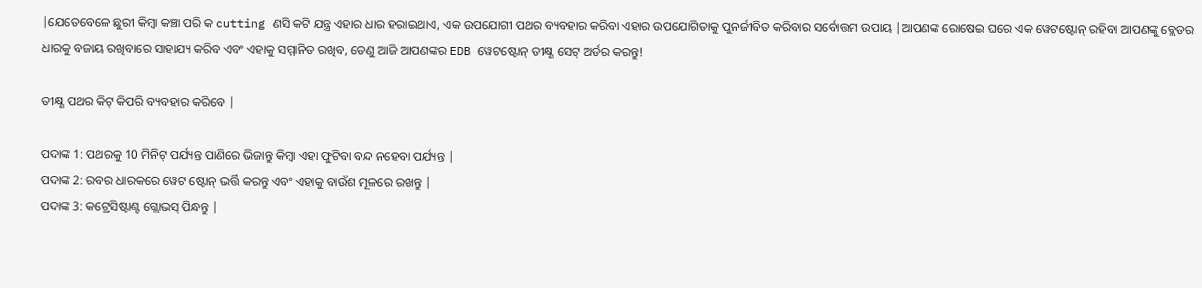|ଯେତେବେଳେ ଛୁରୀ କିମ୍ବା କଞ୍ଚା ପରି କ cutting ଣସି କଟି ଯନ୍ତ୍ର ଏହାର ଧାର ହରାଇଥାଏ, ଏକ ଉପଯୋଗୀ ପଥର ବ୍ୟବହାର କରିବା ଏହାର ଉପଯୋଗିତାକୁ ପୁନର୍ଜୀବିତ କରିବାର ସର୍ବୋତ୍ତମ ଉପାୟ |ଆପଣଙ୍କ ରୋଷେଇ ଘରେ ଏକ ୱେଟଷ୍ଟୋନ୍ ରହିବା ଆପଣଙ୍କୁ ବ୍ଲେଡର ଧାରକୁ ବଜାୟ ରଖିବାରେ ସାହାଯ୍ୟ କରିବ ଏବଂ ଏହାକୁ ସମ୍ମାନିତ ରଖିବ, ତେଣୁ ଆଜି ଆପଣଙ୍କର EDB ୱେଟଷ୍ଟୋନ୍ ତୀକ୍ଷ୍ଣ ସେଟ୍ ଅର୍ଡର କରନ୍ତୁ!

ତୀକ୍ଷ୍ଣ ପଥର କିଟ୍ କିପରି ବ୍ୟବହାର କରିବେ |

ପଦାଙ୍କ 1: ପଥରକୁ 10 ମିନିଟ୍ ପର୍ଯ୍ୟନ୍ତ ପାଣିରେ ଭିଜାନ୍ତୁ କିମ୍ବା ଏହା ଫୁଟିବା ବନ୍ଦ ନହେବା ପର୍ଯ୍ୟନ୍ତ |
ପଦାଙ୍କ 2: ରବର ଧାରକରେ ୱେଟ ଷ୍ଟୋନ୍ ଭର୍ତ୍ତି କରନ୍ତୁ ଏବଂ ଏହାକୁ ବାଉଁଶ ମୂଳରେ ରଖନ୍ତୁ |
ପଦାଙ୍କ 3: କଟ୍ରେସିଷ୍ଟାଣ୍ଟ ଗ୍ଲୋଭସ୍ ପିନ୍ଧନ୍ତୁ |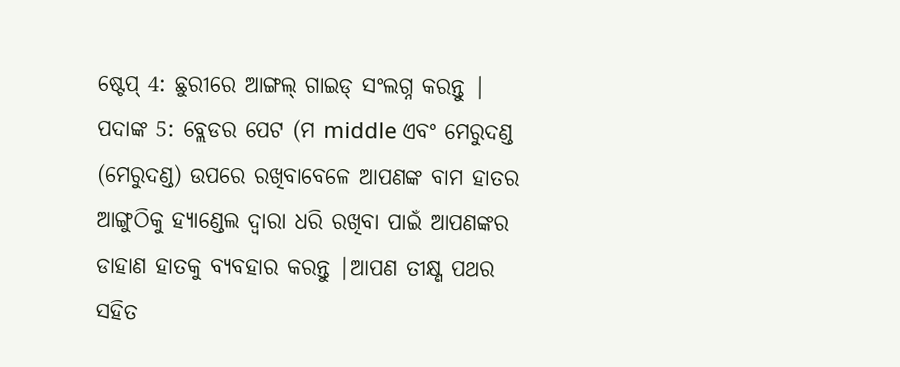ଷ୍ଟେପ୍ 4: ଛୁରୀରେ ଆଙ୍ଗଲ୍ ଗାଇଡ୍ ସଂଲଗ୍ନ କରନ୍ତୁ |
ପଦାଙ୍କ 5: ବ୍ଲେଡର ପେଟ (ମ middle ଏବଂ ମେରୁଦଣ୍ଡ (ମେରୁଦଣ୍ଡ) ଉପରେ ରଖିବାବେଳେ ଆପଣଙ୍କ ବାମ ହାତର ଆଙ୍ଗୁଠିକୁ ହ୍ୟାଣ୍ଡେଲ ଦ୍ୱାରା ଧରି ରଖିବା ପାଇଁ ଆପଣଙ୍କର ଡାହାଣ ହାତକୁ ବ୍ୟବହାର କରନ୍ତୁ |ଆପଣ ତୀକ୍ଷ୍ଣ ପଥର ସହିତ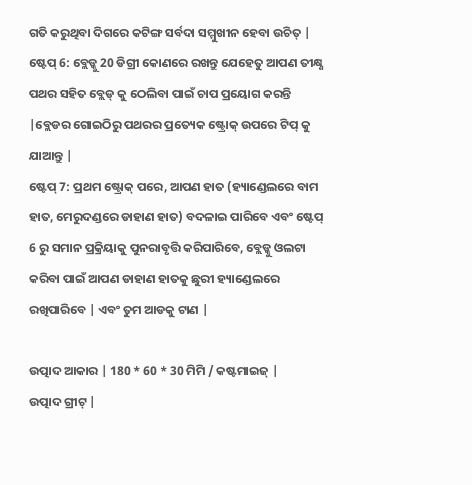ଗତି କରୁଥିବା ଦିଗରେ କଟିଙ୍ଗ ସର୍ବଦା ସମ୍ମୁଖୀନ ହେବା ଉଚିତ୍ |
ଷ୍ଟେପ୍ 6: ବ୍ଲେଡ୍କୁ 20 ଡିଗ୍ରୀ କୋଣରେ ରଖନ୍ତୁ ଯେହେତୁ ଆପଣ ତୀକ୍ଷ୍ଣ ପଥର ସହିତ ବ୍ଲେଡ୍ କୁ ଠେଲିବା ପାଇଁ ଚାପ ପ୍ରୟୋଗ କରନ୍ତି |ବ୍ଲେଡର ଗୋଇଠିରୁ ପଥରର ପ୍ରତ୍ୟେକ ଷ୍ଟ୍ରୋକ୍ ଉପରେ ଟିପ୍ କୁ ଯାଆନ୍ତୁ |
ଷ୍ଟେପ୍ 7: ପ୍ରଥମ ଷ୍ଟ୍ରୋକ୍ ପରେ, ଆପଣ ହାତ (ହ୍ୟାଣ୍ଡେଲରେ ବାମ ହାତ, ମେରୁଦଣ୍ଡରେ ଡାହାଣ ହାତ) ବଦଳାଇ ପାରିବେ ଏବଂ ଷ୍ଟେପ୍ 6 ରୁ ସମାନ ପ୍ରକ୍ରିୟାକୁ ପୁନରାବୃତ୍ତି କରିପାରିବେ, ବ୍ଲେଡ୍କୁ ଓଲଟା କରିବା ପାଇଁ ଆପଣ ଡାହାଣ ହାତକୁ ଛୁରୀ ହ୍ୟାଣ୍ଡେଲରେ ରଖିପାରିବେ | ଏବଂ ତୁମ ଆଡକୁ ଟାଣ |

ଉତ୍ପାଦ ଆକାର | 180 * 60 * 30 ମିମି / କଷ୍ଟମାଇଜ୍ |
ଉତ୍ପାଦ ଗ୍ରୀଟ୍ |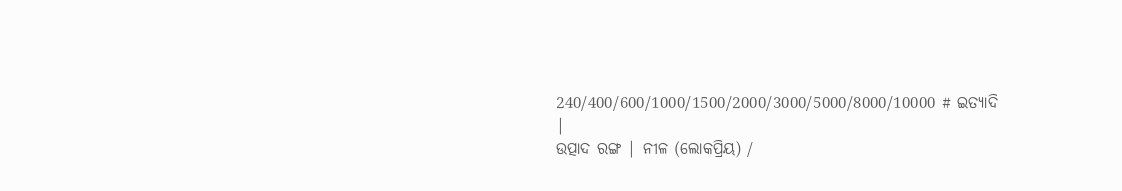240/400/600/1000/1500/2000/3000/5000/8000/10000 # ଇତ୍ୟାଦି |
ଉତ୍ପାଦ ରଙ୍ଗ | ନୀଳ (ଲୋକପ୍ରିୟ) /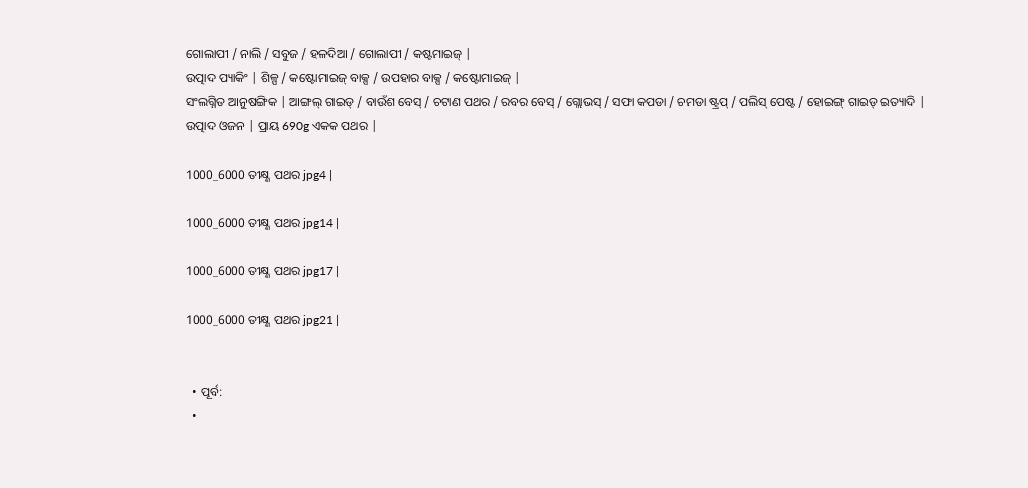ଗୋଲାପୀ / ନାଲି / ସବୁଜ / ହଳଦିଆ / ଗୋଲାପୀ / କଷ୍ଟମାଇଜ୍ |
ଉତ୍ପାଦ ପ୍ୟାକିଂ | ଶିଳ୍ପ / କଷ୍ଟୋମାଇଜ୍ ବାକ୍ସ / ଉପହାର ବାକ୍ସ / କଷ୍ଟୋମାଇଜ୍ |
ସଂଲଗ୍ନିତ ଆନୁଷଙ୍ଗିକ | ଆଙ୍ଗଲ୍ ଗାଇଡ୍ / ବାଉଁଶ ବେସ୍ / ଚଟାଣ ପଥର / ରବର ବେସ୍ / ଗ୍ଲୋଭସ୍ / ସଫା କପଡା / ଚମଡା ଷ୍ଟ୍ରପ୍ / ପଲିସ୍ ପେଷ୍ଟ / ହୋଇଙ୍ଗ୍ ଗାଇଡ୍ ଇତ୍ୟାଦି |
ଉତ୍ପାଦ ଓଜନ | ପ୍ରାୟ 690g ଏକକ ପଥର |

1000_6000 ତୀକ୍ଷ୍ଣ ପଥର jpg4 |

1000_6000 ତୀକ୍ଷ୍ଣ ପଥର jpg14 |

1000_6000 ତୀକ୍ଷ୍ଣ ପଥର jpg17 |

1000_6000 ତୀକ୍ଷ୍ଣ ପଥର jpg21 |


  • ପୂର୍ବ:
  •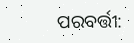ପରବର୍ତ୍ତୀ: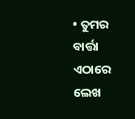• ତୁମର ବାର୍ତ୍ତା ଏଠାରେ ଲେଖ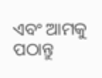ଏବଂ ଆମକୁ ପଠାନ୍ତୁ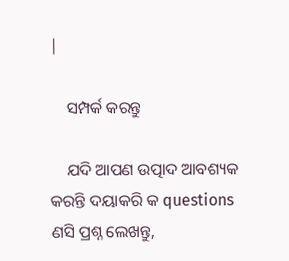|

    ସମ୍ପର୍କ କରନ୍ତୁ

    ଯଦି ଆପଣ ଉତ୍ପାଦ ଆବଶ୍ୟକ କରନ୍ତି ଦୟାକରି କ questions ଣସି ପ୍ରଶ୍ନ ଲେଖନ୍ତୁ,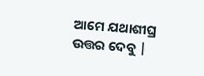ଆମେ ଯଥାଶୀଘ୍ର ଉତ୍ତର ଦେବୁ |